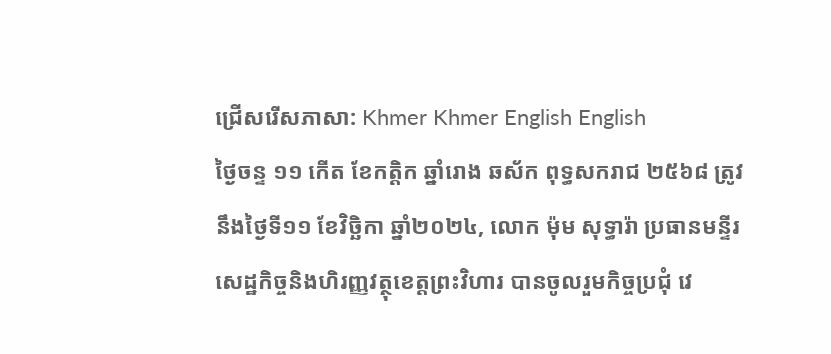ជ្រើសរើសភាសា: Khmer Khmer English English
ថ្ងៃចន្ទ ១១ កើត ខែកត្តិក ឆ្នាំរោង ឆស័ក ពុទ្ធសករាជ ២៥៦៨ ត្រូវនឹងថ្ងៃទី១១ ខែវិច្ឆិកា ឆ្នាំ២០២៤, លោក ម៉ុម សុទ្ធារ៉ា ប្រធានមន្ទីរសេដ្ឋកិច្ចនិងហិរញ្ញវត្ថុខេត្តព្រះវិហារ បានចូលរួមកិច្ចប្រជុំ វេ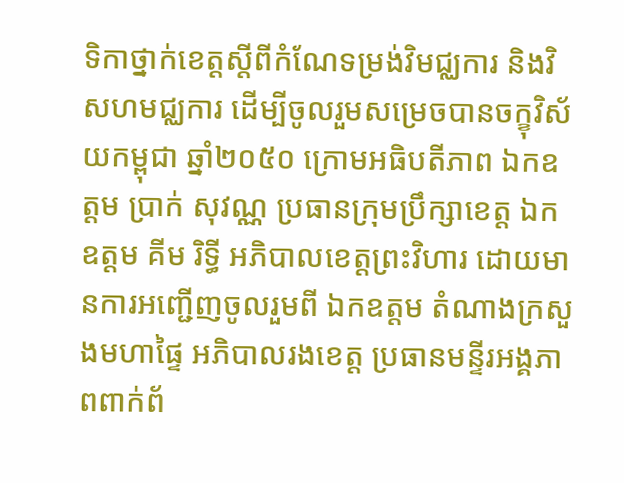ទិកាថ្នាក់ខេត្តស្តីពីកំណែទម្រង់វិមជ្ឈការ និងវិសហមជ្ឈការ ដើម្បីចូលរួមសម្រេចបានចក្ខុវិស័យកម្ពុជា ឆ្នាំ២០៥០ ក្រោមអធិបតីភាព ឯកឧត្តម ប្រាក់ សុវណ្ណ ប្រធានក្រុមប្រឹក្សាខេត្ត ឯកឧត្តម គីម រិទ្ធី អភិបាលខេត្តព្រះវិហារ ដោយមានការអញ្ជើញចូលរួមពី ឯកឧត្តម តំណាងក្រសួងមហាផ្ទៃ អភិបាលរងខេត្ត ប្រធានមន្ទីរអង្គភាពពាក់ព័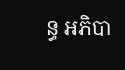ន្ធ អភិបា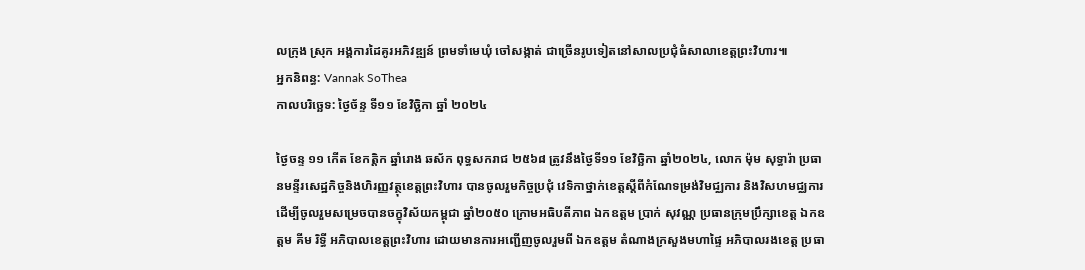លក្រុង ស្រុក អង្គការដៃគូរអភិវឌ្ឍន៍ ព្រមទាំមេឃុំ ចៅសង្កាត់ ជាច្រើនរូបទៀតនៅសាលប្រជុំធំសាលាខេត្តព្រះវិហារ៕
អ្នកនិពន្ធ: Vannak SoThea
កាលបរិច្ឆេទ: ថ្ងៃច័ន្ទ ទី១១ ខែវិច្ឆិកា ឆ្នាំ ២០២៤

ថ្ងៃចន្ទ ១១ កើត ខែកត្តិក ឆ្នាំរោង ឆស័ក ពុទ្ធសករាជ ២៥៦៨ ត្រូវនឹងថ្ងៃទី១១ ខែវិច្ឆិកា ឆ្នាំ២០២៤, លោក ម៉ុម សុទ្ធារ៉ា ប្រធានមន្ទីរសេដ្ឋកិច្ចនិងហិរញ្ញវត្ថុខេត្តព្រះវិហារ បានចូលរួមកិច្ចប្រជុំ វេទិកាថ្នាក់ខេត្តស្តីពីកំណែទម្រង់វិមជ្ឈការ និងវិសហមជ្ឈការ ដើម្បីចូលរួមសម្រេចបានចក្ខុវិស័យកម្ពុជា ឆ្នាំ២០៥០ ក្រោមអធិបតីភាព ឯកឧត្តម ប្រាក់ សុវណ្ណ ប្រធានក្រុមប្រឹក្សាខេត្ត ឯកឧត្តម គីម រិទ្ធី អភិបាលខេត្តព្រះវិហារ ដោយមានការអញ្ជើញចូលរួមពី ឯកឧត្តម តំណាងក្រសួងមហាផ្ទៃ អភិបាលរងខេត្ត ប្រធា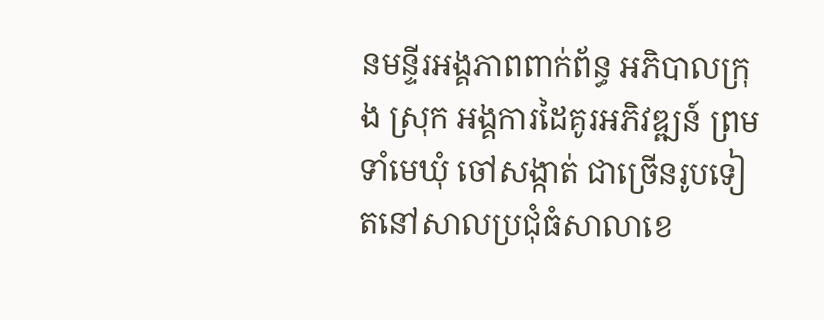នមន្ទីរអង្គភាពពាក់ព័ន្ធ អភិបាលក្រុង ស្រុក អង្គការដៃគូរអភិវឌ្ឍន៍ ព្រមទាំមេឃុំ ចៅសង្កាត់ ជាច្រើនរូបទៀតនៅសាលប្រជុំធំសាលាខេ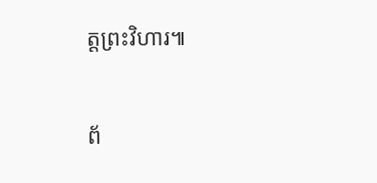ត្តព្រះវិហារ៕

ព័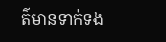ត៌មានទាក់ទង